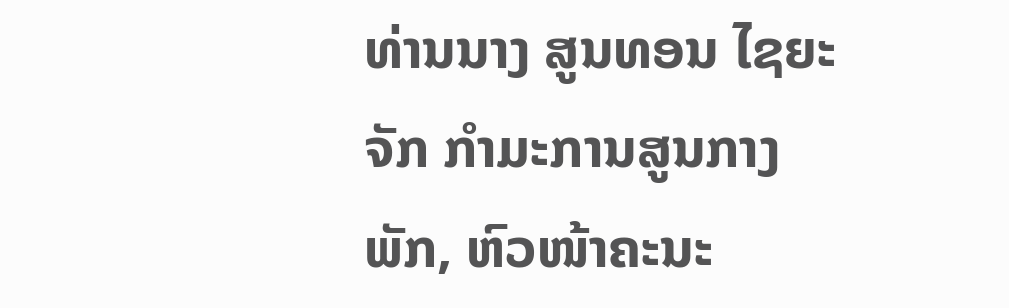ທ່ານນາງ ສູນທອນ ໄຊຍະຈັກ ກຳມະການສູນກາງພັກ, ຫົວໜ້າຄະນະ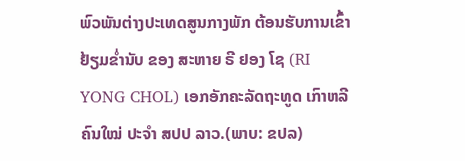ພົວພັນຕ່າງປະເທດສູນກາງພັກ ຕ້ອນຮັບການເຂົ້າຢ້ຽມຂໍ່ານັບ ຂອງ ສະຫາຍ ຣີ ຢອງ ໂຊ (RI YONG CHOL) ເອກອັກຄະລັດຖະທູດ ເກົາຫລີ ຄົນໃໝ່ ປະຈຳ ສປປ ລາວ.(ພາບ: ຂປລ)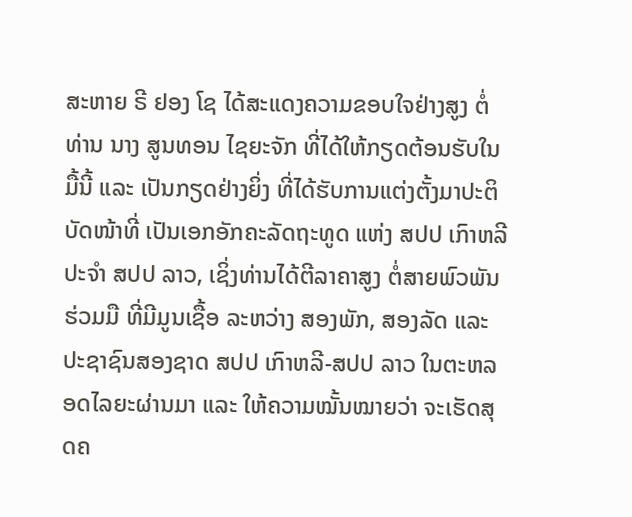ສະຫາຍ ຣີ ຢອງ ໂຊ ໄດ້ສະແດງຄວາມຂອບໃຈຢ່າງສູງ ຕໍ່ ທ່ານ ນາງ ສູນທອນ ໄຊຍະຈັກ ທີ່ໄດ້ໃຫ້ກຽດຕ້ອນຮັບໃນມື້ນີ້ ແລະ ເປັນກຽດຢ່າງຍິ່ງ ທີ່ໄດ້ຮັບການແຕ່ງຕັ້ງມາປະຕິບັດໜ້າທີ່ ເປັນເອກອັກຄະລັດຖະທູດ ແຫ່ງ ສປປ ເກົາຫລີ ປະຈໍາ ສປປ ລາວ, ເຊິ່ງທ່ານໄດ້ຕີລາຄາສູງ ຕໍ່ສາຍພົວພັນຮ່ວມມື ທີ່ມີມູນເຊື້ອ ລະຫວ່າງ ສອງພັກ, ສອງລັດ ແລະ ປະຊາຊົນສອງຊາດ ສປປ ເກົາຫລີ-ສປປ ລາວ ໃນຕະຫລອດໄລຍະຜ່ານມາ ແລະ ໃຫ້ຄວາມໝັ້ນໝາຍວ່າ ຈະເຮັດສຸດຄ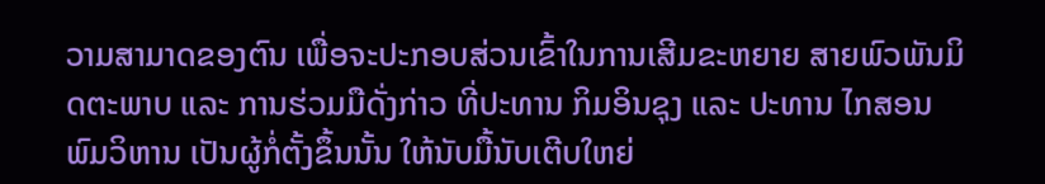ວາມສາມາດຂອງຕົນ ເພື່ອຈະປະກອບສ່ວນເຂົ້າໃນການເສີມຂະຫຍາຍ ສາຍພົວພັນມິດຕະພາບ ແລະ ການຮ່ວມມືດັ່ງກ່າວ ທີ່ປະທານ ກິມອິນຊຸງ ແລະ ປະທານ ໄກສອນ ພົມວິຫານ ເປັນຜູ້ກໍ່ຕັ້ງຂຶ້ນນັ້ນ ໃຫ້ນັບມື້ນັບເຕີບໃຫຍ່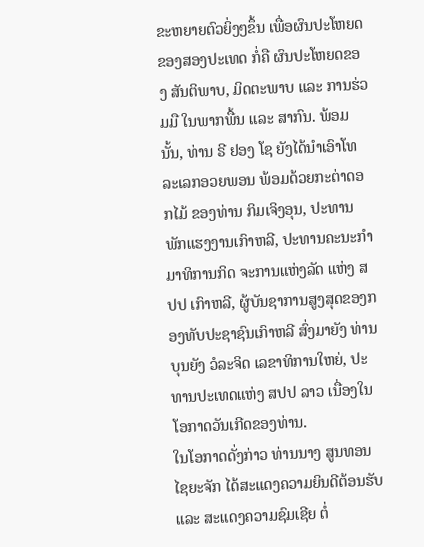ຂະຫຍາຍຕົວຍິ່ງໆຂຶ້ນ ເພື່ອຜົນປະໂຫຍດຂອງສອງປະເທດ ກໍ່ຄື ຜົນປະໂຫຍດຂອງ ສັນຕິພາບ, ມິດຕະພາບ ແລະ ການຮ່ວມມື ໃນພາກພື້ນ ແລະ ສາກົນ. ພ້ອມນັ້ນ, ທ່ານ ຣີ ຢອງ ໂຊ ຍັງໄດ້ນຳເອົາໂທລະເລກອວຍພອນ ພ້ອມດ້ວຍກະຕ່າດອກໄມ້ ຂອງທ່ານ ກິມເຈິງອຸນ, ປະທານພັກແຮງງານເກົາຫລີ, ປະທານຄະນະກຳມາທິການກິດ ຈະການແຫ່ງລັດ ແຫ່ງ ສປປ ເກົາຫລີ, ຜູ້ບັນຊາການສູງສຸດຂອງກອງທັບປະຊາຊົນເກົາຫລີ ສົ່ງມາຍັງ ທ່ານ ບຸນຍັງ ວໍລະຈິດ ເລຂາທິການໃຫຍ່, ປະທານປະເທດແຫ່ງ ສປປ ລາວ ເນື່ອງໃນໂອກາດວັນເກີດຂອງທ່ານ.
ໃນໂອກາດດັ່ງກ່າວ ທ່ານນາງ ສູນທອນ ໄຊຍະຈັກ ໄດ້ສະແດງຄວາມຍິນດີຕ້ອນຮັບ ແລະ ສະແດງຄວາມຊົມເຊີຍ ຕໍ່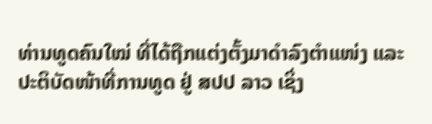ທ່ານທູດຄົນໃໝ່ ທີ່ໄດ້ຖືກແຕ່ງຕັ້ງມາດຳລົງຕຳແໜ່ງ ແລະ ປະຕິບັດໜ້າທີ່ການທູດ ຢູ່ ສປປ ລາວ ເຊິ່ງ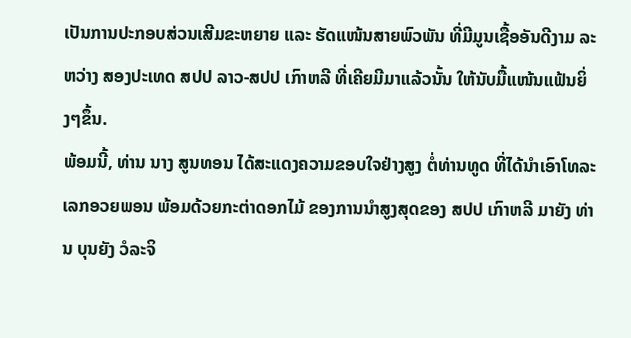ເປັນການປະກອບສ່ວນເສີມຂະຫຍາຍ ແລະ ຮັດແໜ້ນສາຍພົວພັນ ທີ່ມີມູນເຊື້ອອັນດີງາມ ລະຫວ່າງ ສອງປະເທດ ສປປ ລາວ-ສປປ ເກົາຫລີ ທີ່ເຄີຍມີມາແລ້ວນັ້ນ ໃຫ້ນັບມື້ແໜ້ນແຟ້ນຍິ່ງໆຂຶ້ນ.
ພ້ອມນີ້, ທ່ານ ນາງ ສູນທອນ ໄດ້ສະແດງຄວາມຂອບໃຈຢ່າງສູງ ຕໍ່ທ່ານທູດ ທີ່ໄດ້ນຳເອົາໂທລະເລກອວຍພອນ ພ້ອມດ້ວຍກະຕ່າດອກໄມ້ ຂອງການນຳສູງສຸດຂອງ ສປປ ເກົາຫລີ ມາຍັງ ທ່ານ ບຸນຍັງ ວໍລະຈິ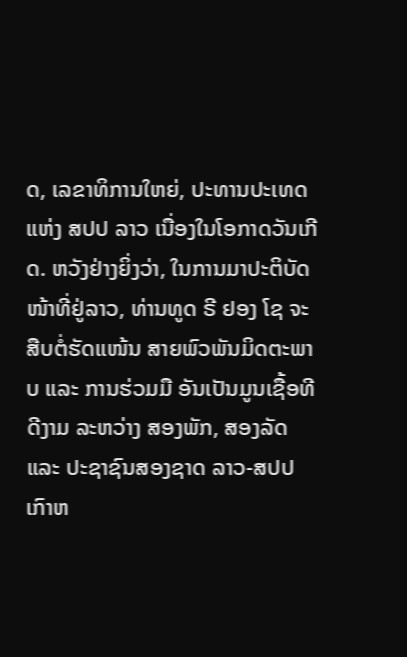ດ, ເລຂາທິການໃຫຍ່, ປະທານປະເທດແຫ່ງ ສປປ ລາວ ເນື່ອງໃນໂອກາດວັນເກີດ. ຫວັງຢ່າງຍິ່ງວ່າ, ໃນການມາປະຕິບັດໜ້າທີ່ຢູ່ລາວ, ທ່ານທູດ ຣີ ຢອງ ໂຊ ຈະສືບຕໍ່ຮັດແໜ້ນ ສາຍພົວພັນມິດຕະພາບ ແລະ ການຮ່ວມມື ອັນເປັນມູນເຊື້ອທີດີງາມ ລະຫວ່າງ ສອງພັກ, ສອງລັດ ແລະ ປະຊາຊົນສອງຊາດ ລາວ-ສປປ ເກົາຫ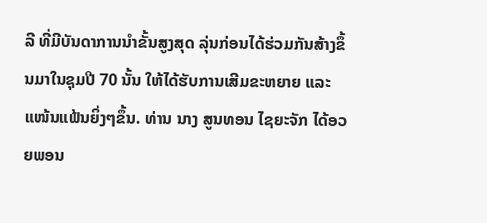ລີ ທີ່ມີບັນດາການນໍາຂັ້ນສູງສຸດ ລຸ່ນກ່ອນໄດ້ຮ່ວມກັນສ້າງຂຶ້ນມາໃນຊຸມປີ 70 ນັ້ນ ໃຫ້ໄດ້ຮັບການເສີມຂະຫຍາຍ ແລະ ແໜ້ນແຟ້ນຍິ່ງໆຂຶ້ນ. ທ່ານ ນາງ ສູນທອນ ໄຊຍະຈັກ ໄດ້ອວຍພອນ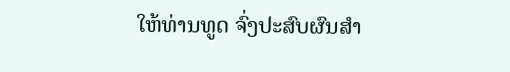ໃຫ້ທ່ານທູດ ຈົ່ງປະສົບຜົນສຳ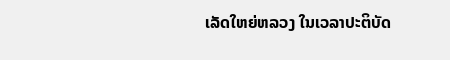ເລັດໃຫຍ່ຫລວງ ໃນເວລາປະຕິບັດ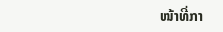ໜ້າທີ່ກາ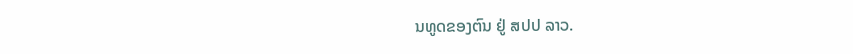ນທູດຂອງຕົນ ຢູ່ ສປປ ລາວ.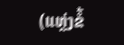(ແຫຼ່ງຂໍ້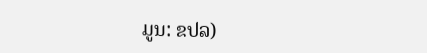ມູນ: ຂປລ)